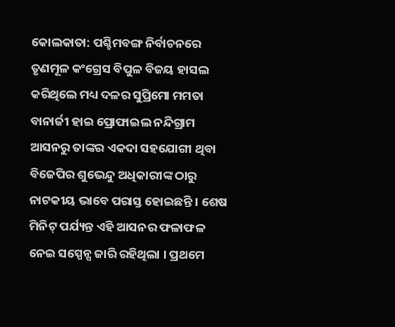କୋଲକାତା: ପଶ୍ଚିମବଙ୍ଗ ନିର୍ବାଚନରେ ତୃଣମୂଳ କଂଗ୍ରେସ ବିପୁଳ ବିଜୟ ହାସଲ କରିଥିଲେ ମଧ୍ୟ ଦଳର ସୁପ୍ରିମୋ ମମତା ବାନାର୍ଜୀ ହାଇ ପ୍ରୋଫାଇଲ ନନ୍ଦିଗ୍ରାମ ଆସନରୁ ତାଙ୍କର ଏକଦା ସହଯୋଗୀ ଥିବା ବିଜେପିର ଶୁଭେନ୍ଦୁ ଅଧିକାରୀଙ୍କ ଠାରୁ ନାଟକୀୟ ଭାବେ ପରାସ୍ତ ହୋଇଛନ୍ତି । ଶେଷ ମିନିଟ୍ ପର୍ଯ୍ୟନ୍ତ ଏହି ଆସନର ଫଳାଫଳ ନେଇ ସସ୍ପେନ୍ସ ଜାରି ରହିଥିଲା । ପ୍ରଥମେ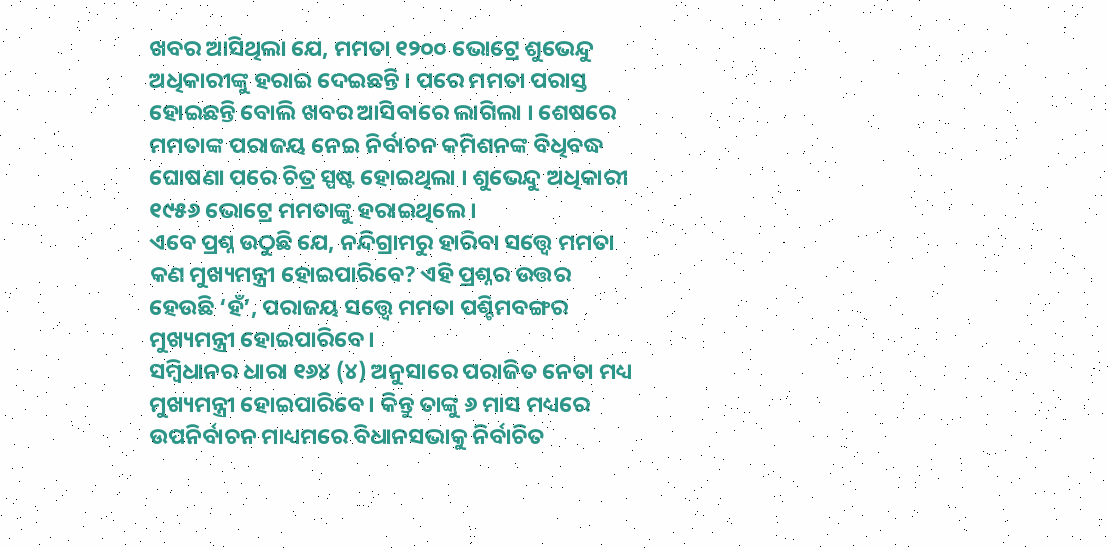ଖବର ଆସିଥିଲା ଯେ, ମମତା ୧୨୦୦ ଭୋଟ୍ରେ ଶୁଭେନ୍ଦୁ ଅଧିକାରୀଙ୍କୁ ହରାଇ ଦେଇଛନ୍ତି । ପରେ ମମତା ପରାସ୍ତ ହୋଇଛନ୍ତି ବୋଲି ଖବର ଆସିବାରେ ଲାଗିଲା । ଶେଷରେ ମମତାଙ୍କ ପରାଜୟ ନେଇ ନିର୍ବାଚନ କମିଶନଙ୍କ ବିଧିବଦ୍ଧ ଘୋଷଣା ପରେ ଚିତ୍ର ସ୍ପଷ୍ଟ ହୋଇଥିଲା । ଶୁଭେନ୍ଦୁ ଅଧିକାରୀ ୧୯୫୬ ଭୋଟ୍ରେ ମମତାଙ୍କୁ ହରାଇଥିଲେ ।
ଏବେ ପ୍ରଶ୍ନ ଉଠୁଛି ଯେ, ନନ୍ଦିଗ୍ରାମରୁ ହାରିବା ସତ୍ତ୍ୱେ ମମତା କଣ ମୁଖ୍ୟମନ୍ତ୍ରୀ ହୋଇପାରିବେ? ଏହି ପ୍ରଶ୍ନର ଉତ୍ତର ହେଉଛି ‘ହଁ’, ପରାଜୟ ସତ୍ତ୍ୱେ ମମତା ପଶ୍ଚିମବଙ୍ଗର ମୁଖ୍ୟମନ୍ତ୍ରୀ ହୋଇପାରିବେ ।
ସମ୍ବିଧାନର ଧାରା ୧୬୪ (୪) ଅନୁସାରେ ପରାଜିତ ନେତା ମଧ୍ୟ ମୁଖ୍ୟମନ୍ତ୍ରୀ ହୋଇପାରିବେ । କିନ୍ତୁ ତାଙ୍କୁ ୬ ମାସ ମଧ୍ୟରେ ଉପନିର୍ବାଚନ ମାଧ୍ୟମରେ ବିଧାନସଭାକୁ ନିର୍ବାଚିତ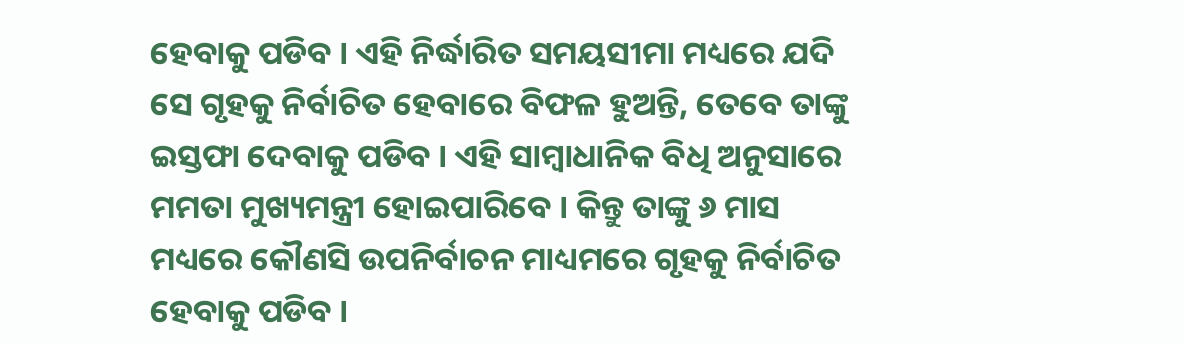ହେବାକୁ ପଡିବ । ଏହି ନିର୍ଦ୍ଧାରିତ ସମୟସୀମା ମଧ୍ୟରେ ଯଦି ସେ ଗୃହକୁ ନିର୍ବାଚିତ ହେବାରେ ବିଫଳ ହୁଅନ୍ତି, ତେବେ ତାଙ୍କୁ ଇସ୍ତଫା ଦେବାକୁ ପଡିବ । ଏହି ସାମ୍ବାଧାନିକ ବିଧି ଅନୁସାରେ ମମତା ମୁଖ୍ୟମନ୍ତ୍ରୀ ହୋଇପାରିବେ । କିନ୍ତୁ ତାଙ୍କୁ ୬ ମାସ ମଧ୍ୟରେ କୌଣସି ଉପନିର୍ବାଚନ ମାଧ୍ୟମରେ ଗୃହକୁ ନିର୍ବାଚିତ ହେବାକୁ ପଡିବ ।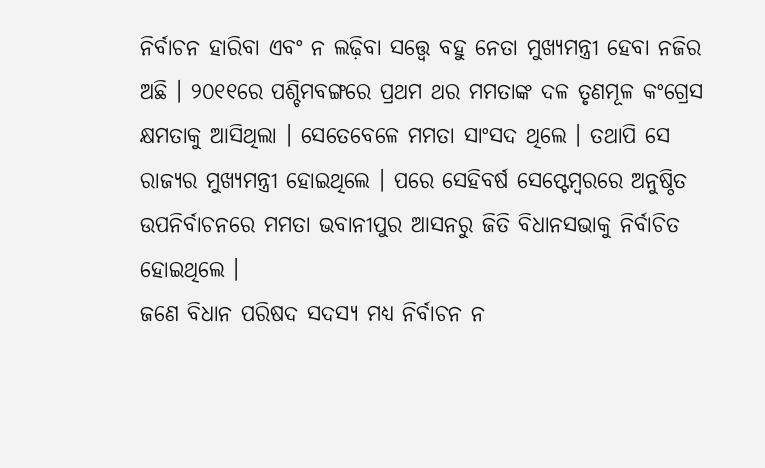ନିର୍ବାଚନ ହାରିବା ଏବଂ ନ ଲଢ଼ିବା ସତ୍ତ୍ୱେ ବହୁ ନେତା ମୁଖ୍ୟମନ୍ତ୍ରୀ ହେବା ନଜିର ଅଛି । ୨୦୧୧ରେ ପଶ୍ଚିମବଙ୍ଗରେ ପ୍ରଥମ ଥର ମମତାଙ୍କ ଦଳ ତୃଣମୂଳ କଂଗ୍ରେସ କ୍ଷମତାକୁ ଆସିଥିଲା । ସେତେବେଳେ ମମତା ସାଂସଦ ଥିଲେ । ତଥାପି ସେ ରାଜ୍ୟର ମୁଖ୍ୟମନ୍ତ୍ରୀ ହୋଇଥିଲେ । ପରେ ସେହିବର୍ଷ ସେପ୍ଟେମ୍ବରରେ ଅନୁଷ୍ଠିତ ଉପନିର୍ବାଚନରେ ମମତା ଭବାନୀପୁର ଆସନରୁ ଜିତି ବିଧାନସଭାକୁ ନିର୍ବାଚିତ ହୋଇଥିଲେ ।
ଜଣେ ବିଧାନ ପରିଷଦ ସଦସ୍ୟ ମଧ୍ୟ ନିର୍ବାଚନ ନ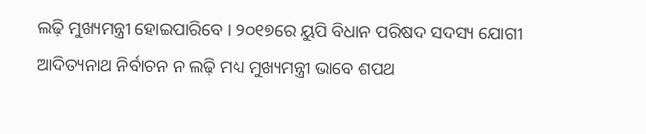ଲଢ଼ି ମୁଖ୍ୟମନ୍ତ୍ରୀ ହୋଇପାରିବେ । ୨୦୧୭ରେ ୟୁପି ବିଧାନ ପରିଷଦ ସଦସ୍ୟ ଯୋଗୀ ଆଦିତ୍ୟନାଥ ନିର୍ବାଚନ ନ ଲଢ଼ି ମଧ୍ୟ ମୁଖ୍ୟମନ୍ତ୍ରୀ ଭାବେ ଶପଥ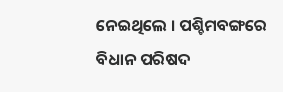ନେଇଥିଲେ । ପଶ୍ଚିମବଙ୍ଗରେ ବିଧାନ ପରିଷଦ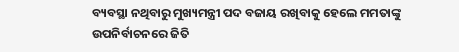ବ୍ୟବସ୍ଥା ନଥିବାରୁ ମୁଖ୍ୟମନ୍ତ୍ରୀ ପଦ ବଜାୟ ରଖିବାକୁ ହେଲେ ମମତାଙ୍କୁ ଉପନିର୍ବାଚନରେ ଜିତି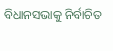ବିଧାନସଭାକୁ ନିର୍ବାଚିତ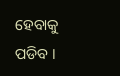ହେବାକୁ ପଡିବ ।